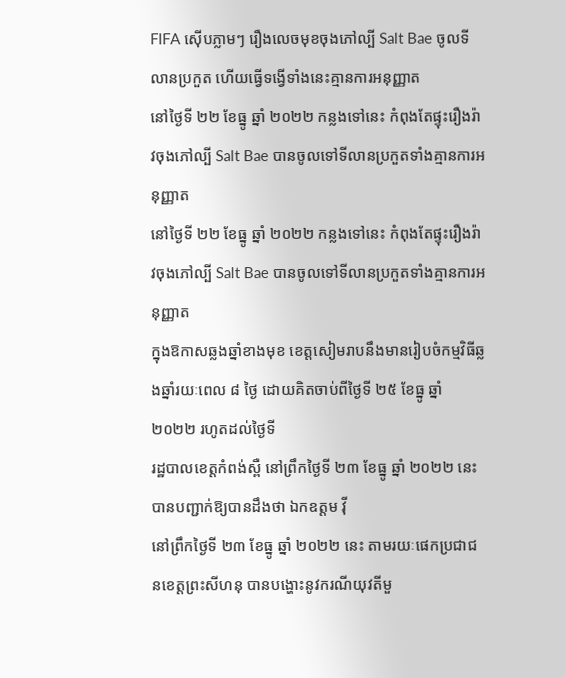FIFA ស៊ើបភ្លាមៗ រឿងលេចមុខចុងភៅល្បី Salt Bae ចូលទីលានប្រកួត ហើយធ្វើទង្វើទាំងនេះគ្មានការអនុញ្ញាត
នៅថ្ងៃទី ២២ ខែធ្នូ ឆ្នាំ ២០២២ កន្លងទៅនេះ កំពុងតែផ្ទុះរឿងរ៉ាវចុងភៅល្បី Salt Bae បានចូលទៅទីលានប្រកួតទាំងគ្មានការអនុញ្ញាត
នៅថ្ងៃទី ២២ ខែធ្នូ ឆ្នាំ ២០២២ កន្លងទៅនេះ កំពុងតែផ្ទុះរឿងរ៉ាវចុងភៅល្បី Salt Bae បានចូលទៅទីលានប្រកួតទាំងគ្មានការអនុញ្ញាត
ក្នុងឱកាសឆ្លងឆ្នាំខាងមុខ ខេត្តសៀមរាបនឹងមានរៀបចំកម្មវិធីឆ្លងឆ្នាំរយៈពេល ៨ ថ្ងៃ ដោយគិតចាប់ពីថ្ងៃទី ២៥ ខែធ្នូ ឆ្នាំ ២០២២ រហូតដល់ថ្ងៃទី
រដ្ឋបាលខេត្តកំពង់ស្ពឺ នៅព្រឹកថ្ងៃទី ២៣ ខែធ្នូ ឆ្នាំ ២០២២ នេះ បានបញ្ជាក់ឱ្យបានដឹងថា ឯកឧត្តម វ៉ី
នៅព្រឹកថ្ងៃទី ២៣ ខែធ្នូ ឆ្នាំ ២០២២ នេះ តាមរយៈផេកប្រជាជនខេត្តព្រះសីហនុ បានបង្ហោះនូវករណីយុវតីមួ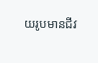យរូបមានជីវ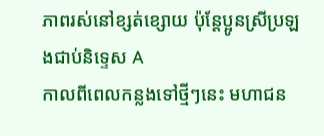ភាពរស់នៅខ្សត់ខ្សោយ ប៉ុន្ដែប្អូនស្រីប្រឡងជាប់និទ្ទេស A
កាលពីពេលកន្លងទៅថ្មីៗនេះ មហាជន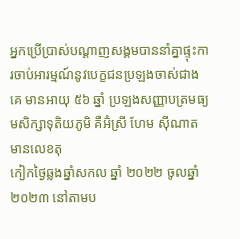អ្នកប្រើប្រាស់បណ្ដាញសង្គមបាននាំគ្នាផ្ទុះការចាប់អារម្មណ៍នូវបេក្ខជនប្រឡងចាស់ជាងគេ មានអាយុ ៥៦ ឆ្នាំ ប្រឡងសញ្ញាបត្រមធ្យមសិក្សាទុតិយភូមិ គឺអ៊ំស្រី ហែម ស៊ីណាត មានលេខតុ
កៀកថ្ងៃឆ្លងឆ្នាំសកល ឆ្នាំ ២០២២ ចូលឆ្នាំ ២០២៣ នៅតាមប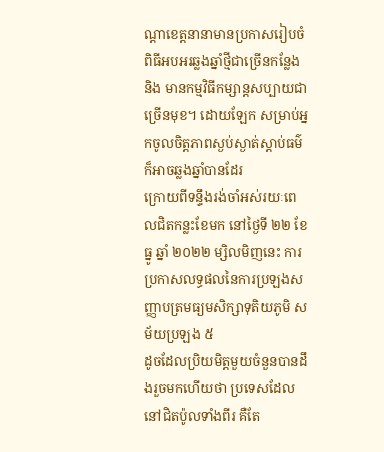ណ្ដាខេត្តនានាមានប្រកាសរៀបចំពិធីអបអរឆ្លងឆ្នាំថ្មីជាច្រើនកន្លែង និង មានកម្មវិធីកម្សាន្តសប្បាយជាច្រើនមុខ។ ដោយឡែក សម្រាប់អ្នកចូលចិត្តភាពស្ងប់ស្ងាត់ស្ដាប់ធម៌ក៏អាចឆ្លងឆ្នាំបានដែរ
ក្រោយពីទន្ទឹងរង់ចាំអស់រយៈពេលជិតកន្លះខែមក នៅថ្ងៃទី ២២ ខែធ្នូ ឆ្នាំ ២០២២ ម្សិលមិញនេះ ការប្រកាសលទ្ធផលនៃការប្រឡងសញ្ញាបត្រមធ្យមសិក្សាទុតិយភូមិ សម័យប្រឡង ៥
ដូចដែលប្រិយមិត្តមួយចំនួនបានដឹងរួចមកហើយថា ប្រទេសដែលនៅជិតប៉ូលទាំងពីរ គឺតែ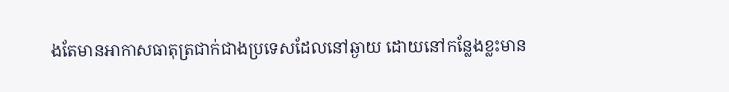ងតែមានអាកាសធាតុត្រជាក់ជាងប្រទេសដែលនៅឆ្ងាយ ដោយនៅកន្លែងខ្លះមាន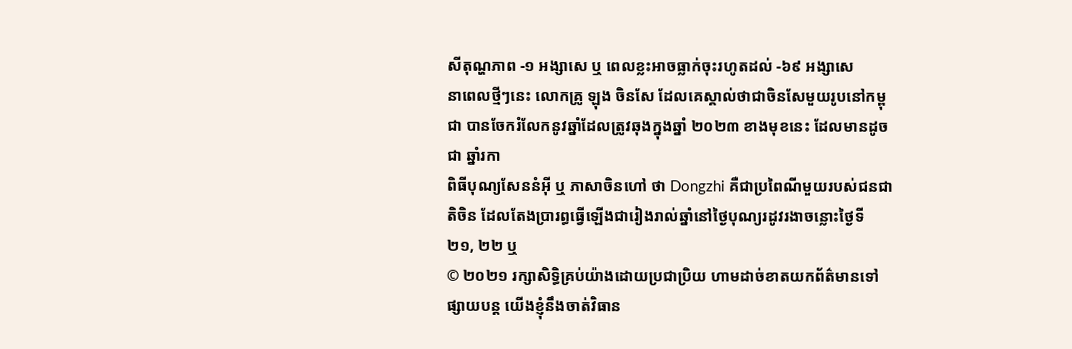សីតុណ្ហភាព -១ អង្សាសេ ឬ ពេលខ្លះអាចធ្លាក់ចុះរហូតដល់ -៦៩ អង្សាសេ
នាពេលថ្មីៗនេះ លោកគ្រូ ឡុង ចិនសែ ដែលគេស្គាល់ថាជាចិនសែមួយរូបនៅកម្ពុជា បានចែករំលែកនូវឆ្នាំដែលត្រូវឆុងក្នុងឆ្នាំ ២០២៣ ខាងមុខនេះ ដែលមានដូចជា ឆ្នាំរកា
ពិធីបុណ្យសែននំអ៊ី ឬ ភាសាចិនហៅ ថា Dongzhi គឺជាប្រពៃណីមួយរបស់ជនជាតិចិន ដែលតែងប្រារព្ធធ្វើឡើងជារៀងរាល់ឆ្នាំនៅថ្ងៃបុណ្យរដូវរងាចន្លោះថ្ងៃទី ២១, ២២ ឬ
© ២០២១ រក្សាសិទ្ធិគ្រប់យ៉ាងដោយប្រជាប្រិយ ហាមដាច់ខាតយកព័ត៌មានទៅផ្សាយបន្ត យើងខ្ញុំនឹងចាត់វិធាន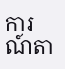ការណ៍តា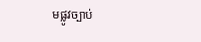មផ្លូវច្បាប់